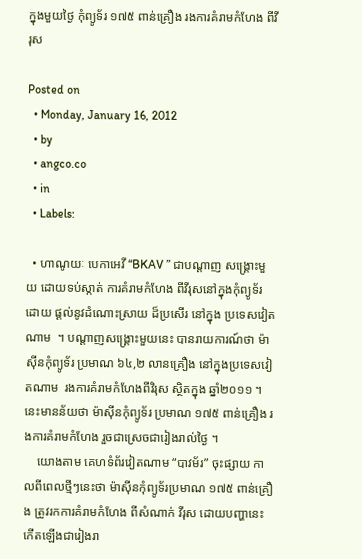ក្នុងមួយថ្ងៃ កុំព្យូទ័រ ១៧៥ ពាន់គ្រឿង រងការគំរាមកំហែង ពីវីរុស

Posted on
  • Monday, January 16, 2012
  • by
  • angco.co
  • in
  • Labels:

  • ហាណូយៈ បេកាអេវី “BKAV ” ជាបណ្ដាញ សង្គ្រោះមួយ ដោយទប់ស្កាត់ ការគំរាមកំហែង ពីវីរុសនៅក្នុងកុំព្យូទ័រ ដោយ ផ្ដល់នូវដំណោះស្រាយ ដ៏ប្រសើរ នៅក្នុង ប្រទេសវៀត ណាម  ។ បណ្ដាញសង្គ្រោះមួយនេះ បានរាយការណ៍ថា ម៉ាស៊ីនកុំព្យូទ័រ ប្រមាណ ៦៤,២ លានគ្រឿង នៅក្នុងប្រទេសវៀតណាម  រងការគំរាមកំហែងពីវិរុស ស្ថិតក្នុង ឆ្នាំ២០១១ ។ នេះមានន័យថា ម៉ាស៊ីនកុំព្យូទ័រ ប្រមាណ ១៧៥ ពាន់គ្រឿង រងការគំរាមកំហែង រួចជាស្រេចជារៀងរាល់ថ្ងៃ ។
    យោងតាម គេហទំព័រវៀតណាម “បាវម័រ” ចុះផ្សាយ កាលពីពេលថ្មីៗនេះថា ម៉ាស៊ីនកុំព្យូទ័រប្រមាណ ១៧៥ ពាន់គ្រឿង ត្រូវរកការគំរាមកំហែង ពីសំណាក់ វីរុស ដោយបញ្ហានេះ កើតឡើងជារៀងរា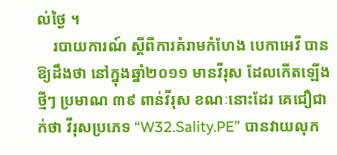ល់ថ្ងៃ ។
    របាយការណ៍ ស្ដីពីការគំរាមកំហែង បេកាអេវី បានឱ្យដឹងថា នៅក្នុងឆ្នាំ២០១១ មានវីរុស ដែលកើតឡើងថ្មីៗ ប្រមាណ ៣៩ ពាន់វីរុស ខណៈនោះដែរ គេជឿជាក់ថា វីរុសប្រភេទ “W32.Sality.PE” បានវាយលុក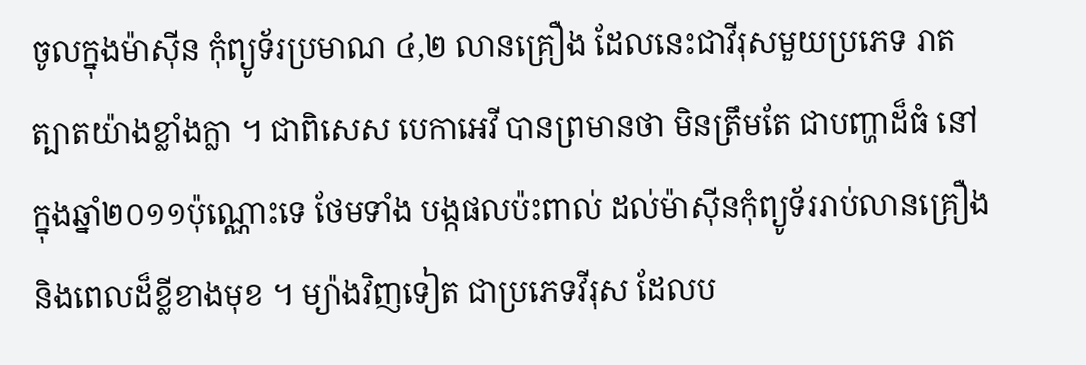ចូលក្នុងម៉ាស៊ីន កុំព្យូទ័រប្រមាណ ៤,២ លានគ្រឿង ដែលនេះជាវីរុសមួយប្រភេទ រាតត្បាតយ៉ាងខ្លាំងក្លា ។ ជាពិសេស បេកាអេវី បានព្រមានថា មិនត្រឹមតែ ជាបញ្ហាដ៏ធំ នៅក្នុងឆ្នាំ២០១១ប៉ុណ្ណោះទេ ថែមទាំង បង្កផលប៉ះពាល់ ដល់ម៉ាស៊ីនកុំព្យូទ័ររាប់លានគ្រឿង និងពេលដ៏ខ្លីខាងមុខ ។ ម្យ៉ាងវិញទៀត ជាប្រភេទវីរុស ដែលប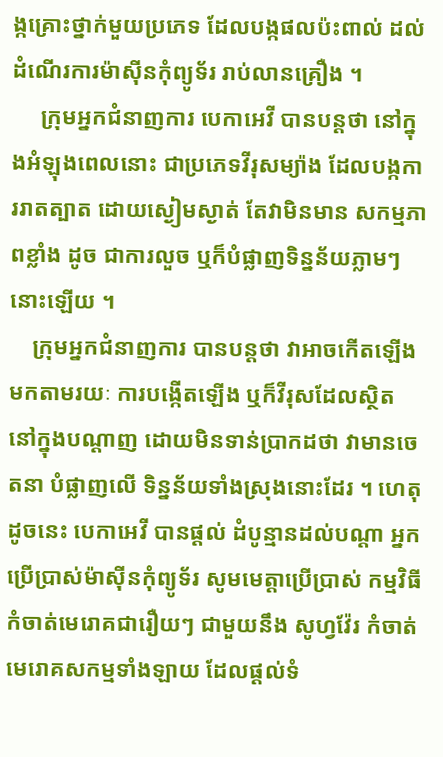ង្កគ្រោះថ្នាក់មួយប្រភេទ ដែលបង្កផលប៉ះពាល់ ដល់ដំណើរការម៉ាស៊ីនកុំព្យូទ័រ រាប់លានគ្រឿង ។
     ក្រុមអ្នកជំនាញការ បេកាអេវី បានបន្ដថា នៅក្នុងអំឡុងពេលនោះ ជាប្រភេទវីរុសម្យ៉ាង ដែលបង្កការរាតត្បាត ដោយស្ងៀមស្ងាត់ តែវាមិនមាន សកម្មភាពខ្លាំង ដូច ជាការលួច ឬក៏បំផ្លាញទិន្នន័យភ្លាមៗ នោះឡើយ ។
    ក្រុមអ្នកជំនាញការ បានបន្ដថា វាអាចកើតឡើង មកតាមរយៈ ការបង្កើតឡើង ឬក៏វីរុសដែលស្ថិត នៅក្នុងបណ្ដាញ ដោយមិនទាន់ប្រាកដថា វាមានចេតនា បំផ្លាញលើ ទិន្នន័យទាំងស្រុងនោះដែរ ។ ហេតុដូចនេះ បេកាអេវី បានផ្ដល់ ដំបូន្មានដល់បណ្ដា អ្នកប្រើប្រាស់ម៉ាស៊ីនកុំព្យូទ័រ សូមមេត្ដាប្រើប្រាស់ កម្មវិធីកំចាត់មេរោគជារឿយៗ ជាមួយនឹង សូហ្វវ៉ែរ កំចាត់មេរោគសកម្មទាំងឡាយ ដែលផ្ដល់ទំ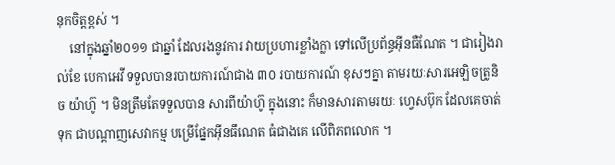នុកចិត្ដខ្ពស់ ។
    នៅក្នុងឆ្នាំ២០១១ ជាឆ្នាំ ដែលរងនូវការ វាយប្រហារខ្លាំងក្លា ទៅលើប្រព័ន្ធអ៊ីនធឺណែត ។ ជារៀងរាល់ខែ បេកាអេវី ទទួលបានរបាយការណ៍ជាង ៣០ របាយការណ៍ ខុសៗគ្នា តាមរយៈសារអេឡិចត្រូនិច យ៉ាហ៊ូ ។ មិនត្រឹមតែទទួលបាន សារពីយ៉ាហ៊ូ ក្នុងនោះ ក៏មានសារតាមរយៈ ហ្វេសប៊ុក ដែលគេចាត់ទុក ជាបណ្ដាញសេវាកម្ម បម្រើផ្នែកអ៊ីនធឹណេត ធំជាងគេ លើពិភពលោក ។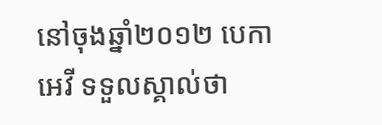នៅចុងឆ្នាំ២០១២ បេកាអេវី ទទួលស្គាល់ថា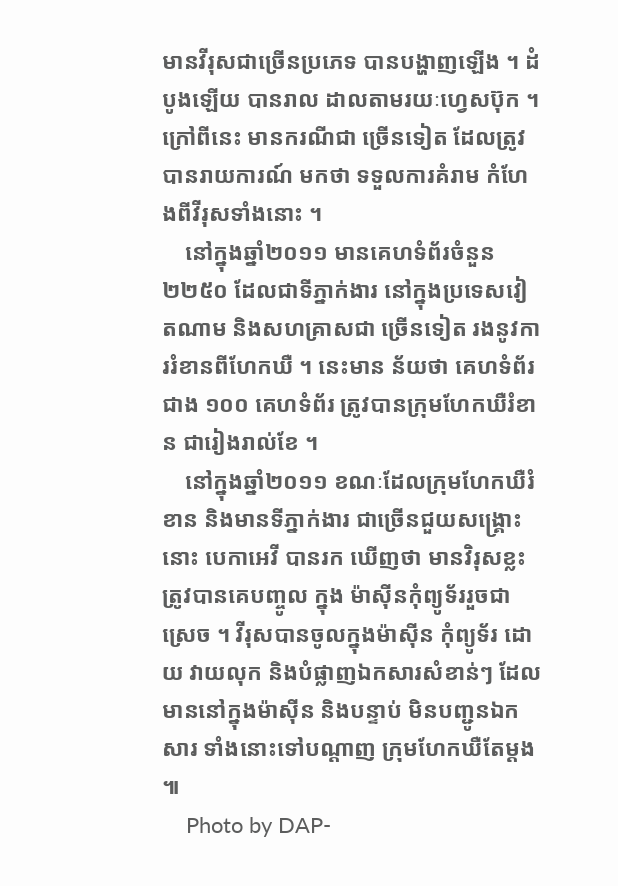មានវីរុសជាច្រើនប្រភេទ បានបង្ហាញឡើង ។ ដំបូងឡើយ បានរាល ដាលតាមរយៈហ្វេសប៊ុក ។ ក្រៅពីនេះ មានករណីជា ច្រើនទៀត ដែលត្រូវបានរាយការណ៍ មកថា ទទួលការគំរាម កំហែងពីវីរុសទាំងនោះ ។
    នៅក្នុងឆ្នាំ២០១១ មានគេហទំព័រចំនួន ២២៥០ ដែលជាទីភ្នាក់ងារ នៅក្នុងប្រទេសវៀតណាម និងសហគ្រាសជា ច្រើនទៀត រងនូវការរំខានពីហែកឃឺ ។ នេះមាន ន័យថា គេហទំព័រជាង ១០០ គេហទំព័រ ត្រូវបានក្រុមហែកឃឺរំខាន ជារៀងរាល់ខែ ។
    នៅក្នុងឆ្នាំ២០១១ ខណៈដែលក្រុមហែកឃឺរំខាន និងមានទីភ្នាក់ងារ ជាច្រើនជួយសង្គ្រោះនោះ បេកាអេវី បានរក ឃើញថា មានវិរុសខ្លះ ត្រូវបានគេបញ្ចូល ក្នុង ម៉ាស៊ីនកុំព្យូទ័ររួចជាស្រេច ។ វីរុសបានចូលក្នុងម៉ាស៊ីន កុំព្យូទ័រ ដោយ វាយលុក និងបំផ្លាញឯកសារសំខាន់ៗ ដែលមាននៅក្នុងម៉ាស៊ីន និងបន្ទាប់ មិនបញ្ជូនឯកសារ ទាំងនោះទៅបណ្ដាញ ក្រុមហែកឃឺតែម្ដង  ៕
    Photo by DAP-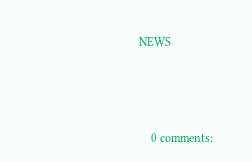NEWS



    0 comments: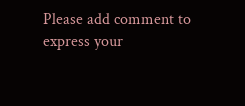Please add comment to express your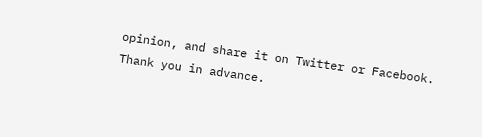opinion, and share it on Twitter or Facebook. Thank you in advance.